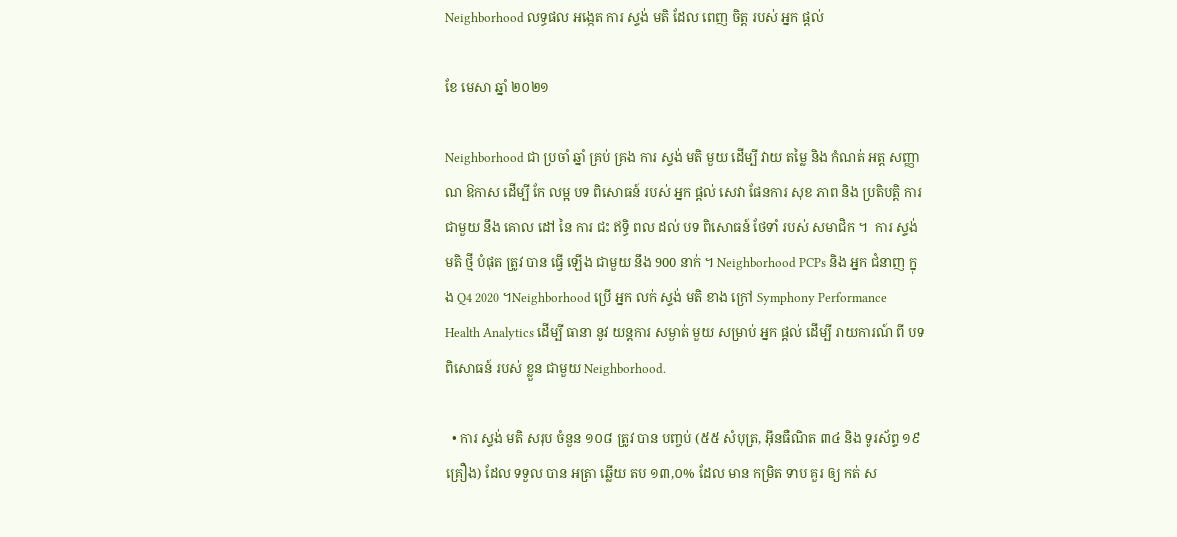Neighborhood លទ្ធផល អង្កេត ការ ស្ទង់ មតិ ដែល ពេញ ចិត្ត របស់ អ្នក ផ្ដល់

ខែ មេសា ឆ្នាំ ២០២១

Neighborhood ជា ប្រចាំ ឆ្នាំ គ្រប់ គ្រង ការ ស្ទង់ មតិ មួយ ដើម្បី វាយ តម្លៃ និង កំណត់ អត្ត សញ្ញាណ ឱកាស ដើម្បី កែ លម្អ បទ ពិសោធន៍ របស់ អ្នក ផ្តល់ សេវា ផែនការ សុខ ភាព និង ប្រតិបត្តិ ការ ជាមួយ នឹង គោល ដៅ នៃ ការ ជះ ឥទ្ធិ ពល ដល់ បទ ពិសោធន៍ ថែទាំ របស់ សមាជិក ។  ការ ស្ទង់ មតិ ថ្មី បំផុត ត្រូវ បាន ធ្វើ ឡើង ជាមួយ នឹង 900 នាក់ ។ Neighborhood PCPs និង អ្នក ជំនាញ ក្នុង Q4 2020 ។Neighborhood ប្រើ អ្នក លក់ ស្ទង់ មតិ ខាង ក្រៅ Symphony Performance Health Analytics ដើម្បី ធានា នូវ យន្តការ សម្ងាត់ មួយ សម្រាប់ អ្នក ផ្ដល់ ដើម្បី រាយការណ៍ ពី បទ ពិសោធន៍ របស់ ខ្លួន ជាមួយ Neighborhood.

  • ការ ស្ទង់ មតិ សរុប ចំនួន ១០៨ ត្រូវ បាន បញ្ចប់ (៥៥ សំបុត្រ, អ៊ីនធឺណិត ៣៤ និង ទូរស័ព្ទ ១៩ គ្រឿង) ដែល ទទួល បាន អត្រា ឆ្លើយ តប ១៣,០% ដែល មាន កម្រិត ទាប គួរ ឲ្យ កត់ ស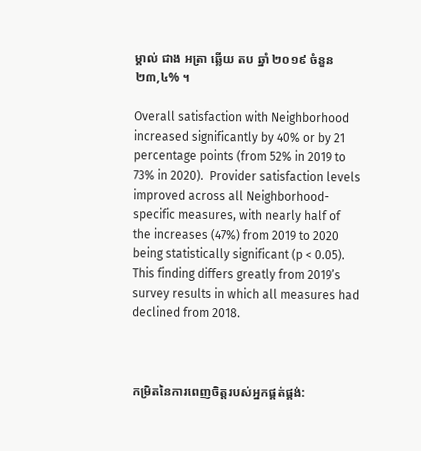ម្គាល់ ជាង អត្រា ឆ្លើយ តប ឆ្នាំ ២០១៩ ចំនួន ២៣,៤% ។

Overall satisfaction with Neighborhood increased significantly by 40% or by 21 percentage points (from 52% in 2019 to 73% in 2020).  Provider satisfaction levels improved across all Neighborhood-specific measures, with nearly half of the increases (47%) from 2019 to 2020 being statistically significant (p < 0.05). This finding differs greatly from 2019’s survey results in which all measures had declined from 2018.



កម្រិតនៃការពេញចិត្តរបស់អ្នកផ្គត់ផ្គង់: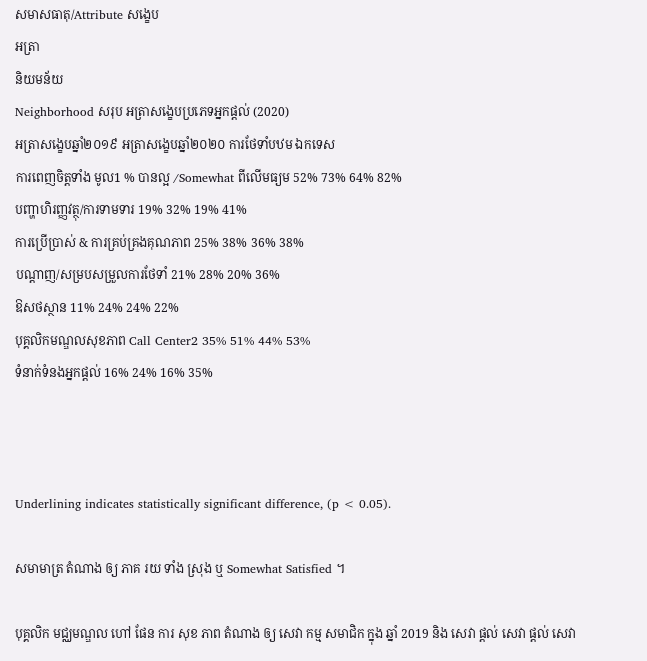សមាសធាតុ/Attribute សង្ខេប
អត្រា
និយមន័យ
Neighborhood សរុប អត្រាសង្ខេបប្រភេទអ្នកផ្តល់ (2020)
អត្រាសង្ខេបឆ្នាំ២០១៩ អត្រាសង្ខេបឆ្នាំ២០២០ ការថែទាំបឋម ឯកទេស
ការពេញចិត្តទាំង មូល1 % បានល្អ /Somewhat ពីលើមធ្យម 52% 73% 64% 82%
បញ្ហាហិរញ្ញវត្ថុ/ការទាមទារ 19% 32% 19% 41%
ការប្រើប្រាស់ & ការគ្រប់គ្រងគុណភាព 25% 38% 36% 38%
បណ្តាញ/សម្របសម្រួលការថែទាំ 21% 28% 20% 36%
ឱសថស្ថាន 11% 24% 24% 22%
បុគ្គលិកមណ្ឌលសុខភាព Call Center2 35% 51% 44% 53%
ទំនាក់ទំនងអ្នកផ្តល់ 16% 24% 16% 35%



Underlining indicates statistically significant difference, (p < 0.05).

សមាមាត្រ តំណាង ឲ្យ ភាគ រយ ទាំង ស្រុង ឬ Somewhat Satisfied ។

បុគ្គលិក មជ្ឈមណ្ឌល ហៅ ផែន ការ សុខ ភាព តំណាង ឲ្យ សេវា កម្ម សមាជិក ក្នុង ឆ្នាំ 2019 និង សេវា ផ្តល់ សេវា ផ្តល់ សេវា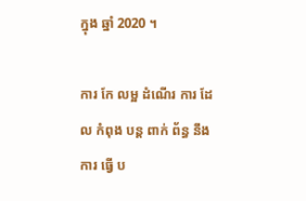ក្នុង ឆ្នាំ 2020 ។

ការ កែ លម្អ ដំណើរ ការ ដែល កំពុង បន្ត ពាក់ ព័ន្ធ នឹង ការ ធ្វើ ប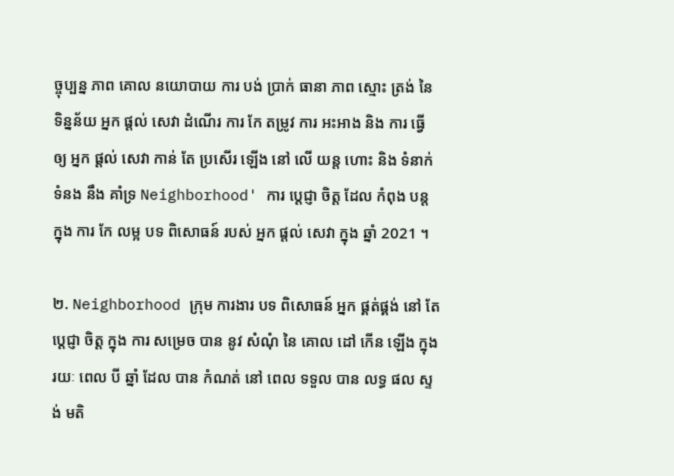ច្ចុប្បន្ន ភាព គោល នយោបាយ ការ បង់ ប្រាក់ ធានា ភាព ស្មោះ ត្រង់ នៃ ទិន្នន័យ អ្នក ផ្តល់ សេវា ដំណើរ ការ កែ តម្រូវ ការ អះអាង និង ការ ធ្វើ ឲ្យ អ្នក ផ្តល់ សេវា កាន់ តែ ប្រសើរ ឡើង នៅ លើ យន្ត ហោះ និង ទំនាក់ទំនង នឹង គាំទ្រ Neighborhood' ការ ប្តេជ្ញា ចិត្ត ដែល កំពុង បន្ត ក្នុង ការ កែ លម្អ បទ ពិសោធន៍ របស់ អ្នក ផ្តល់ សេវា ក្នុង ឆ្នាំ 2021 ។

២. Neighborhood ក្រុម ការងារ បទ ពិសោធន៍ អ្នក ផ្គត់ផ្គង់ នៅ តែ ប្តេជ្ញា ចិត្ត ក្នុង ការ សម្រេច បាន នូវ សំណុំ នៃ គោល ដៅ កើន ឡើង ក្នុង រយៈ ពេល បី ឆ្នាំ ដែល បាន កំណត់ នៅ ពេល ទទួល បាន លទ្ធ ផល ស្ទង់ មតិ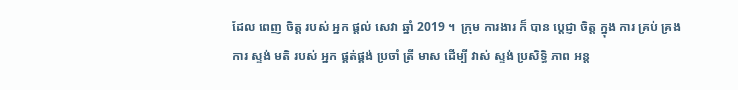ដែល ពេញ ចិត្ត របស់ អ្នក ផ្តល់ សេវា ឆ្នាំ 2019 ។  ក្រុម ការងារ ក៏ បាន ប្តេជ្ញា ចិត្ត ក្នុង ការ គ្រប់ គ្រង ការ ស្ទង់ មតិ របស់ អ្នក ផ្គត់ផ្គង់ ប្រចាំ ត្រី មាស ដើម្បី វាស់ ស្ទង់ ប្រសិទ្ធិ ភាព អន្ត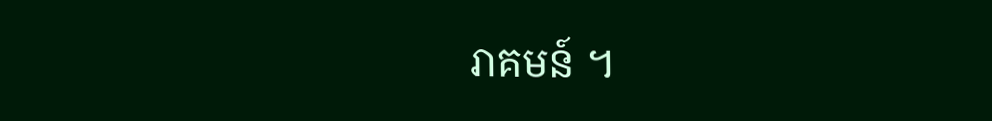រាគមន៍ ។